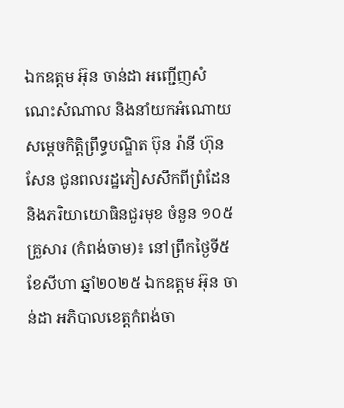ឯកឧត្តម អ៊ុន ចាន់ដា អញ្ជើញសំណេះសំណាល និងនាំយកអំណោយ សម្តេចកិត្តិព្រឹទ្ធបណ្ឌិត ប៊ុន រ៉ានី ហ៊ុនសែន ជូនពលរដ្ឋភៀសសឹកពីព្រំដែន និងភរិយាយោធិនជួរមុខ ចំនួន ១០៥ គ្រួសារ (កំពង់ចាម)៖ នៅព្រឹកថ្ងៃទី៥ ខែសីហា ឆ្នាំ២០២៥ ឯកឧត្តម អ៊ុន ចាន់ដា អភិបាលខេត្តកំពង់ចា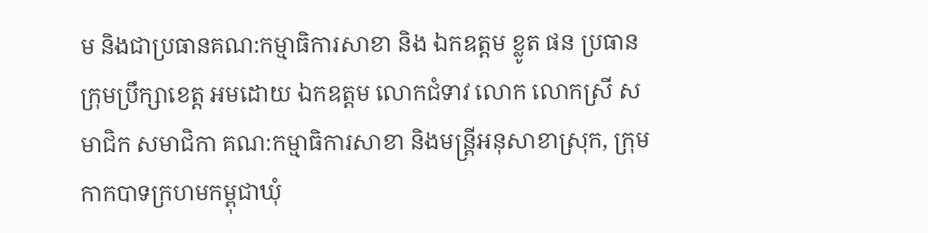ម និងជាប្រធានគណ:កម្មាធិការសាខា និង ឯកឧត្តម ខ្លូត ផន ប្រធានក្រុមប្រឹក្សាខេត្ត អមដោយ ឯកឧត្តម លោកជំទាវ លោក លោកស្រី សមាជិក សមាជិកា គណ:កម្មាធិការសាខា និងមន្ត្រីអនុសាខាស្រុក, ក្រុមកាកបាទក្រហមកម្ពុជាឃុំ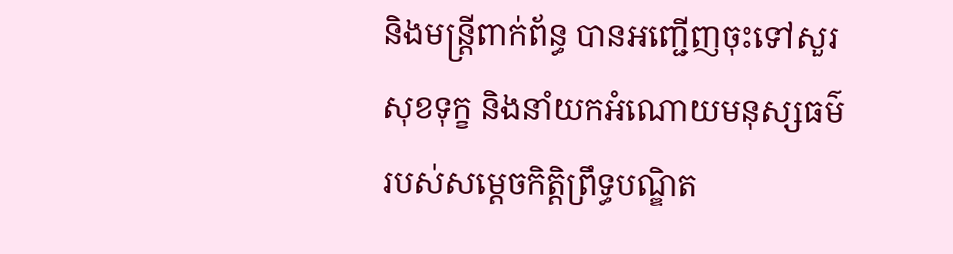និងមន្ត្រីពាក់ព័ន្ធ បានអញ្ជើញចុះទៅសួរសុខទុក្ខ និងនាំយកអំណោយមនុស្សធម៌ របស់សម្តេចកិត្តិព្រឹទ្ធបណ្ឌិត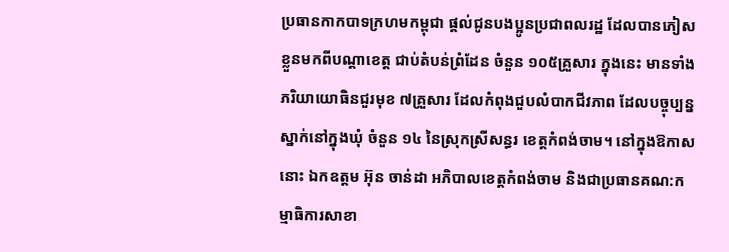ប្រធានកាកបាទក្រហមកម្ពុជា ផ្ដល់ជូនបងប្អូនប្រជាពលរដ្ឋ ដែលបានភៀសខ្លួនមកពីបណ្តាខេត្ត ជាប់តំបន់ព្រំដែន ចំនួន ១០៥គ្រួសារ ក្នុងនេះ មានទាំងភរិយាយោធិនជួរមុខ ៧គ្រួសារ ដែលកំពុងជួបលំបាកជីវភាព ដែលបច្ចុប្បន្នស្នាក់នៅក្នុងឃុំ ចំនួន ១៤ នៃស្រុកស្រីសន្ធរ ខេត្តកំពង់ចាម។ នៅក្នុងឱកាសនោះ ឯកឧត្តម អ៊ុន ចាន់ដា អភិបាលខេត្តកំពង់ចាម និងជាប្រធានគណ:កម្មាធិការសាខា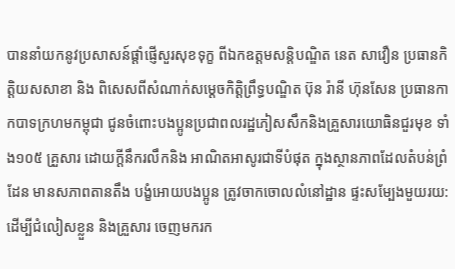បាននាំយកនូវប្រសាសន៍ផ្ដាំផ្ញើសួរសុខទុក្ខ ពីឯកឧត្តមសន្តិបណ្ឌិត នេត សាវឿន ប្រធានកិត្តិយសសាខា និង ពិសេសពីសំណាក់សម្តេចកិត្តិព្រឹទ្ធបណ្ឌិត ប៊ុន រ៉ានី ហ៊ុនសែន ប្រធានកាកបាទក្រហមកម្ពុជា ជូនចំពោះបងប្អូនប្រជាពលរដ្ឋភៀសសឹកនិងគ្រួសារយោធិនជួរមុខ ទាំង១០៥ គ្រួសារ ដោយក្ដីនឹករលឹកនិង អាណិតអាសូរជាទីបំផុត ក្នុងស្ថានភាពដែលតំបន់ព្រំដែន មានសភាពតានតឹង បង្ខំអោយបងប្អូន ត្រូវចាកចោលលំនៅដ្ឋាន ផ្ទះសម្បែងមួយរយ: ដើម្បីជំលៀសខ្លួន និងគ្រួសារ ចេញមករក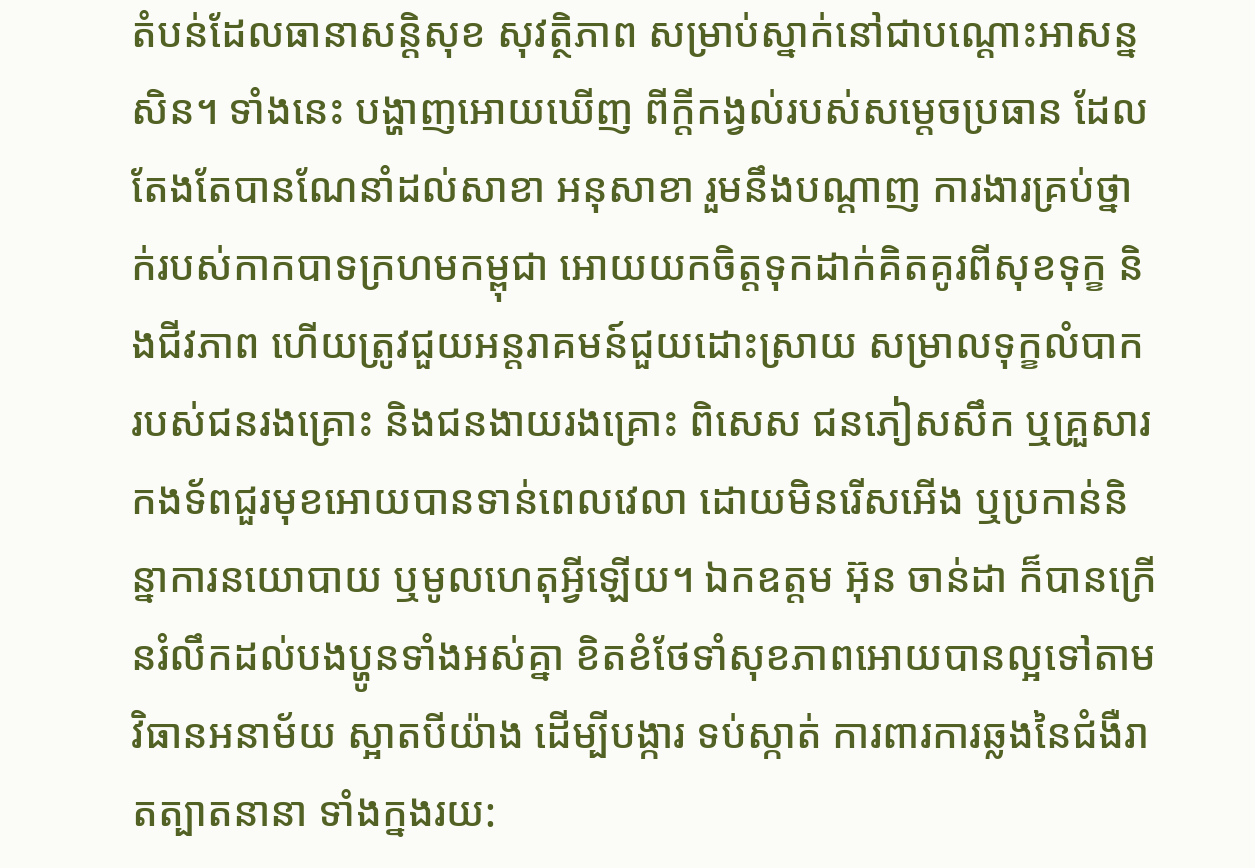តំបន់ដែលធានាសន្តិសុខ សុវត្ថិភាព សម្រាប់ស្នាក់នៅជាបណ្តោះអាសន្នសិន។ ទាំងនេះ បង្ហាញអោយឃើញ ពីក្តីកង្វល់របស់សម្តេចប្រធាន ដែលតែងតែបានណែនាំដល់សាខា អនុសាខា រួមនឹងបណ្តាញ ការងារគ្រប់ថ្នាក់របស់កាកបាទក្រហមកម្ពុជា អោយយកចិត្តទុកដាក់គិតគូរពីសុខទុក្ខ និងជីវភាព ហើយត្រូវជួយអន្តរាគមន៍ជួយដោះស្រាយ សម្រាលទុក្ខលំបាក របស់ជនរងគ្រោះ និងជនងាយរងគ្រោះ ពិសេស ជនភៀសសឹក ឬគ្រួសារកងទ័ពជួរមុខអោយបានទាន់ពេលវេលា ដោយមិនរើសអើង ឬប្រកាន់និន្នាការនយោបាយ ឬមូលហេតុអ្វីឡើយ។ ឯកឧត្តម អ៊ុន ចាន់ដា ក៏បានក្រើនរំលឹកដល់បងប្ហូនទាំងអស់គ្នា ខិតខំថែទាំសុខភាពអោយបានល្អទៅតាមវិធានអនាម័យ ស្អាតបីយ៉ាង ដើម្បីបង្ការ ទប់ស្កាត់ ការពារការឆ្លងនៃជំងឺរាតត្បាតនានា ទាំងក្នងរយ: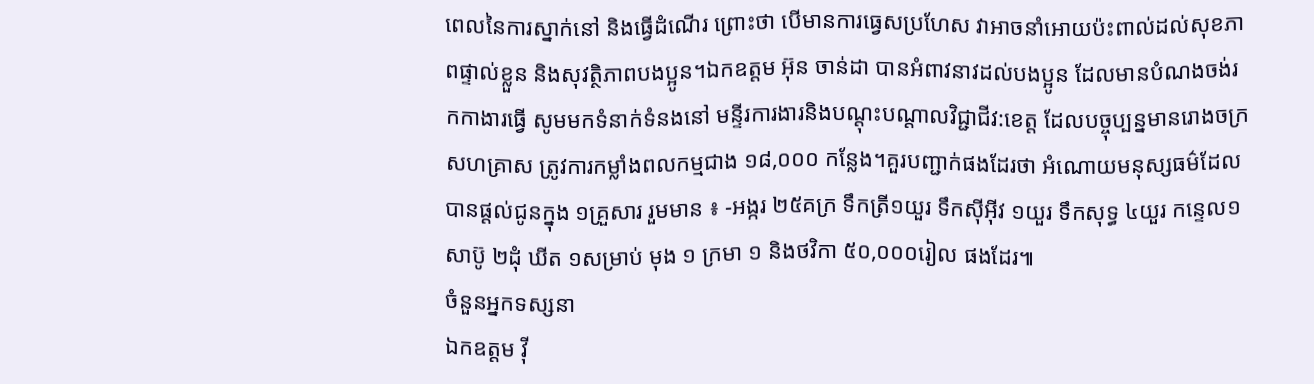ពេលនៃការស្នាក់នៅ និងធ្វើដំណើរ ព្រោះថា បើមានការធ្វេសប្រហែស វាអាចនាំអោយប៉ះពាល់ដល់សុខភាពផ្ទាល់ខ្លួន និងសុវត្ថិភាពបងប្អូន។ឯកឧត្តម អ៊ុន ចាន់ដា បានអំពាវនាវដល់បងប្អូន ដែលមានបំណងចង់រកកាងារធ្វើ សូមមកទំនាក់ទំនងនៅ មន្ទីរការងារនិងបណ្តុះបណ្តាលវិជ្ជាជីវ:ខេត្ត ដែលបច្ចុប្បន្នមានរោងចក្រសហគ្រាស ត្រូវការកម្លាំងពលកម្មជាង ១៨,០០០ កន្លែង។គួរបញ្ជាក់ផងដែរថា អំណោយមនុស្សធម៌ដែលបានផ្ដល់ជូនក្នុង ១គ្រួសារ រួមមាន ៖ -អង្ករ ២៥គក្រ ទឹកត្រី១យួរ ទឹកស៊ីអ៊ីវ ១យួរ ទឹកសុទ្ធ ៤យួរ កន្ទេល១ សាប៊ូ ២ដុំ ឃីត ១សម្រាប់ មុង ១ ក្រមា ១ និងថវិកា ៥០,០០០រៀល ផងដែរ៕
ចំនួនអ្នកទស្សនា
ឯកឧត្តម វ៉ី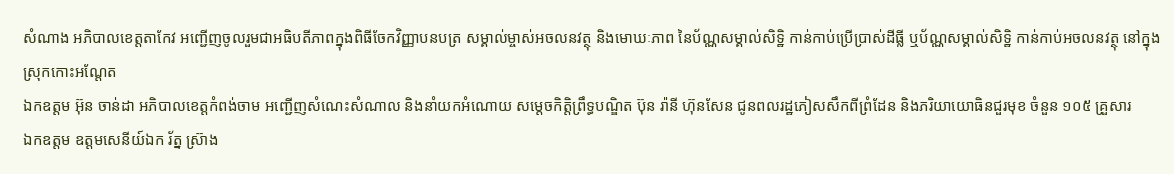សំណាង អភិបាលខេត្តតាកែវ អញ្ជើញចូលរួមជាអធិបតីភាពក្នុងពិធីចែកវិញ្ញាបនបត្រ សម្គាល់ម្ចាស់អចលនវត្ថុ និងមោឃៈភាព នៃប័ណ្ណសម្គាល់សិទ្ឋិ កាន់កាប់ប្រើប្រាស់ដីធ្លី ឬប័ណ្ណសម្គាល់សិទ្ឋិ កាន់កាប់អចលនវត្ថុ នៅក្នុងស្រុកកោះអណ្តែត
ឯកឧត្តម អ៊ុន ចាន់ដា អភិបាលខេត្តកំពង់ចាម អញ្ជើញសំណេះសំណាល និងនាំយកអំណោយ សម្តេចកិត្តិព្រឹទ្ធបណ្ឌិត ប៊ុន រ៉ានី ហ៊ុនសែន ជូនពលរដ្ឋភៀសសឹកពីព្រំដែន និងភរិយាយោធិនជួរមុខ ចំនួន ១០៥ គ្រួសារ
ឯកឧត្តម ឧត្តមសេនីយ៍ឯក រ័ត្ន ស្រ៊ាង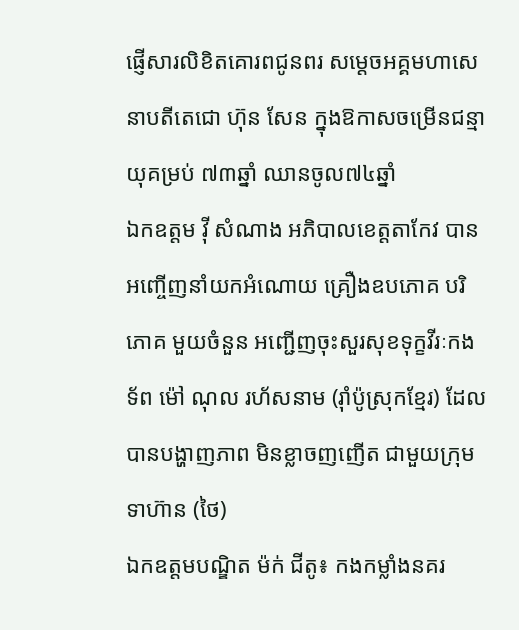ផ្ញើសារលិខិតគោរពជូនពរ សម្ដេចអគ្គមហាសេនាបតីតេជោ ហ៊ុន សែន ក្នុងឱកាសចម្រើនជន្មាយុគម្រប់ ៧៣ឆ្នាំ ឈានចូល៧៤ឆ្នាំ
ឯកឧត្តម វ៉ី សំណាង អភិបាលខេត្តតាកែវ បានអញ្ចើញនាំយកអំណោយ គ្រឿងឧបភោគ បរិភោគ មួយចំនួន អញ្ជើញចុះសួរសុខទុក្ខវីរៈកងទ័ព ម៉ៅ ណុល រហ័សនាម (រ៉ាំប៉ូស្រុកខ្មែរ) ដែលបានបង្ហាញភាព មិនខ្លាចញញើត ជាមួយក្រុមទាហ៊ាន (ថៃ)
ឯកឧត្តមបណ្ឌិត ម៉ក់ ជីតូ៖ កងកម្លាំងនគរ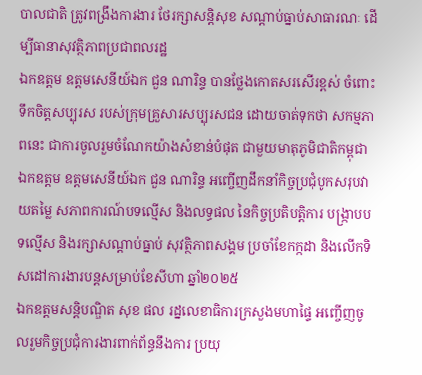បាលជាតិ ត្រូវពង្រឹងការងារ ថែរក្សាសន្តិសុខ សណ្ដាប់ធ្នាប់សាធារណៈ ដើម្បីធានាសុវត្ថិភាពប្រជាពលរដ្ឋ
ឯកឧត្តម ឧត្តមសេនីយ៍ឯក ជួន ណារិន្ទ បានថ្លែងកោតសរសើរខ្ពស់ ចំពោះទឹកចិត្តសប្បុរស របស់ក្រុមគ្រួសារសប្បុរសជន ដោយចាត់ទុកថា សកម្មភាពនេះ ជាការចូលរួមចំណែកយ៉ាងសំខាន់បំផុត ជាមួយមាតុភូមិជាតិកម្ពុជា
ឯកឧត្តម ឧត្តមសេនីយ៍ឯក ជួន ណារិន្ទ អញ្ចើញដឹកនាំកិច្ចប្រជុំបូកសរុបវាយតម្លៃ សភាពការណ៍បទល្មើស និងលទ្ធផល នៃកិច្ចប្រតិបត្តិការ បង្រ្កាបបទល្មើស និងរក្សាសណ្តាប់ធ្នាប់ សុវត្ថិភាពសង្គម ប្រចាំខែកក្កដា និងលើកទិសដៅការងារបន្តសម្រាប់ខែសីហា ឆ្នាំ២០២៥
ឯកឧត្ដមសន្តិបណ្ឌិត សុខ ផល រដ្នលេខាធិការក្រសួងមហាផ្ទៃ អញ្ចើញចូលរួមកិច្ចប្រជុំការងារពាក់ព័ន្ធនឹងការ ប្រយុ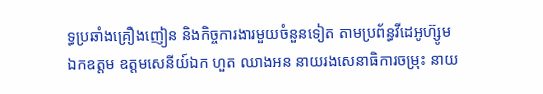ទ្ធប្រឆាំងគ្រឿងញៀន និងកិច្ចការងារមួយចំនួនទៀត តាមប្រព័ន្ធវីដេអូហ៊្សូម
ឯកឧត្តម ឧត្ដមសេនីយ៍ឯក ហួត ឈាងអន នាយរងសេនាធិការចម្រុះ នាយ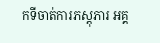កទីចាត់ការភស្តុភារ អគ្គ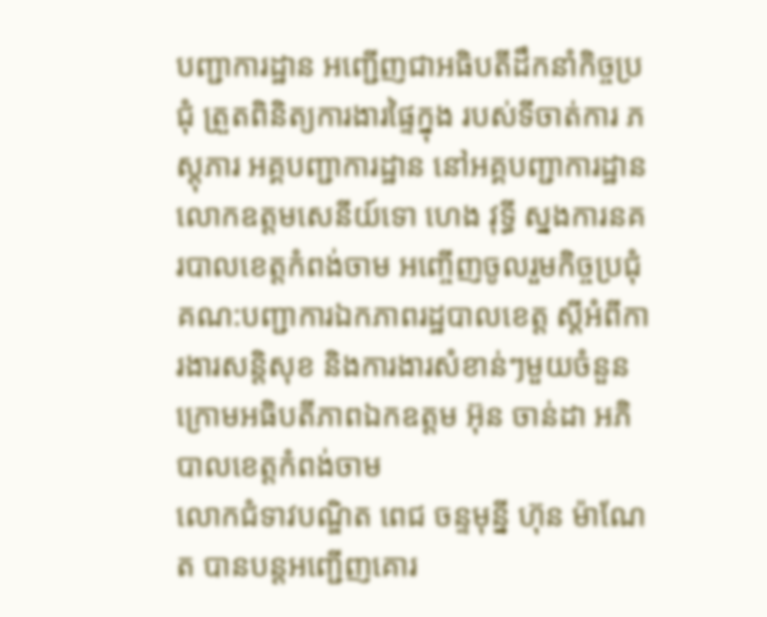បញ្ជាការដ្ឋាន អញ្ជើញជាអធិបតីដឹកនាំកិច្ចប្រជុំ ត្រួតពិនិត្យការងារផ្ទៃក្នុង របស់ទីចាត់ការ ភស្តុភារ អគ្គបញ្ជាការដ្ឋាន នៅអគ្គបញ្ជាការដ្ឋាន
លោកឧត្តមសេនីយ៍ទោ ហេង វុទ្ធី ស្នងការនគរបាលខេត្តកំពង់ចាម អញ្ចើញចូលរួមកិច្ចប្រជុំគណ:បញ្ជាការឯកភាពរដ្ឋបាលខេត្ត ស្ដីអំពីការងារសន្តិសុខ និងការងារសំខាន់ៗមួយចំនួន ក្រោមអធិបតីភាពឯកឧត្តម អ៊ុន ចាន់ដា អភិបាលខេត្តកំពង់ចាម
លោកជំទាវបណ្ឌិត ពេជ ចន្ទមុន្នី ហ៊ុន ម៉ាណែត បានបន្តអញ្ជើញគោរ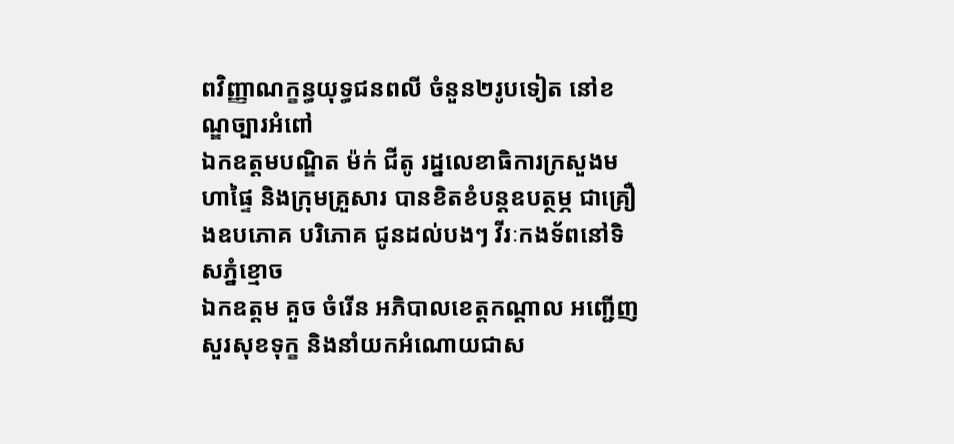ពវិញ្ញាណក្ខន្ធយុទ្ធជនពលី ចំនួន២រូបទៀត នៅខណ្ឌច្បារអំពៅ
ឯកឧត្តមបណ្ឌិត ម៉ក់ ជីតូ រដ្នលេខាធិការក្រសួងមហាផ្ទៃ និងក្រុមគ្រួសារ បានខិតខំបន្តឧបត្ថម្ភ ជាគ្រឿងឧបភោគ បរិភោគ ជូនដល់បងៗ វីរៈកងទ័ពនៅទិសភ្នំខ្មោច
ឯកឧត្តម គួច ចំរើន អភិបាលខេត្តកណ្ដាល អញ្ជើញសួរសុខទុក្ខ និងនាំយកអំណោយជាស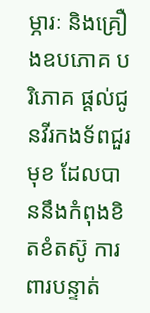ម្ភារៈ និងគ្រឿងឧបភោគ បរិភោគ ផ្ដល់ជូនវីរកងទ័ពជួរមុខ ដែលបាននឹងកំពុងខិតខំតស៊ូ ការពារបន្ទាត់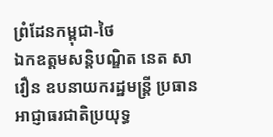ព្រំដែនកម្ពុជា-ថៃ
ឯកឧត្តមសន្តិបណ្ឌិត នេត សាវឿន ឧបនាយករដ្ឋមន្រ្តី ប្រធានអាជ្ញាធរជាតិប្រយុទ្ធ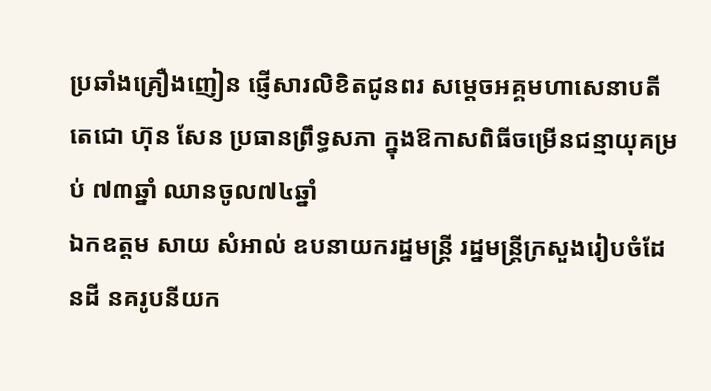ប្រឆាំងគ្រឿងញៀន ផ្ញើសារលិខិតជូនពរ សម្តេចអគ្គមហាសេនាបតីតេជោ ហ៊ុន សែន ប្រធានព្រឹទ្ធសភា ក្នុងឱកាសពិធីចម្រើនជន្មាយុគម្រប់ ៧៣ឆ្នាំ ឈានចូល៧៤ឆ្នាំ
ឯកឧត្តម សាយ សំអាល់ ឧបនាយករដ្នមន្ត្រី រដ្នមន្ត្រីក្រសួងរៀបចំដែនដី នគរូបនីយក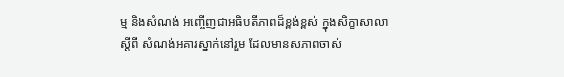ម្ម និងសំណង់ អញ្ចើញជាអធិបតីភាពដ៏ខ្ពង់ខ្ពស់ ក្នុងសិក្ខាសាលាស្តីពី សំណង់អគារស្នាក់នៅរួម ដែលមានសភាពចាស់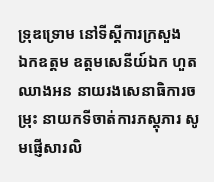ទ្រុឌទ្រោម នៅទីស្តីការក្រសួង
ឯកឧត្តម ឧត្តមសេនីយ៍ឯក ហួត ឈាងអន នាយរងសេនាធិការចម្រុះ នាយកទីចាត់ការភស្តុភារ សូមផ្ញើសារលិ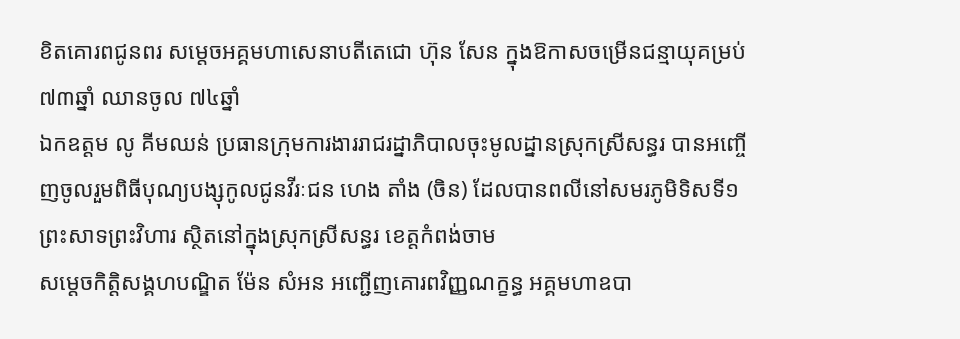ខិតគោរពជូនពរ សម្តេចអគ្គមហាសេនាបតីតេជោ ហ៊ុន សែន ក្នុងឱកាសចម្រើនជន្មាយុគម្រប់ ៧៣ឆ្នាំ ឈានចូល ៧៤ឆ្នាំ
ឯកឧត្តម លូ គីមឈន់ ប្រធានក្រុមការងាររាជរដ្នាភិបាលចុះមូលដ្នានស្រុកស្រីសន្ធរ បានអញ្ចើញចូលរួមពិធីបុណ្យបង្សុកូលជូនវីរៈជន ហេង តាំង (ចិន) ដែលបានពលីនៅសមរភូមិទិសទី១ ព្រះសាទព្រះវិហារ ស្ថិតនៅក្នុងស្រុកស្រីសន្ធរ ខេត្តកំពង់ចាម
សម្តេចកិត្តិសង្គហបណ្ឌិត ម៉ែន សំអន អញ្ជើញគោរពវិញ្ញណក្ខន្ធ អគ្គមហាឧបា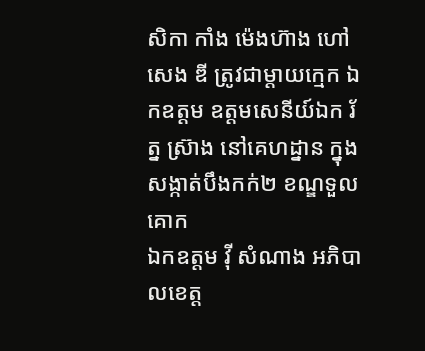សិកា កាំង ម៉េងហ៊ាង ហៅ សេង ឌី ត្រូវជាម្តាយក្មេក ឯកឧត្តម ឧត្តមសេនីយ៍ឯក រ័ត្ន ស្រ៊ាង នៅគេហដ្នាន ក្នុងសង្កាត់បឹងកក់២ ខណ្ឌទួលគោក
ឯកឧត្តម វ៉ី សំណាង អភិបាលខេត្ត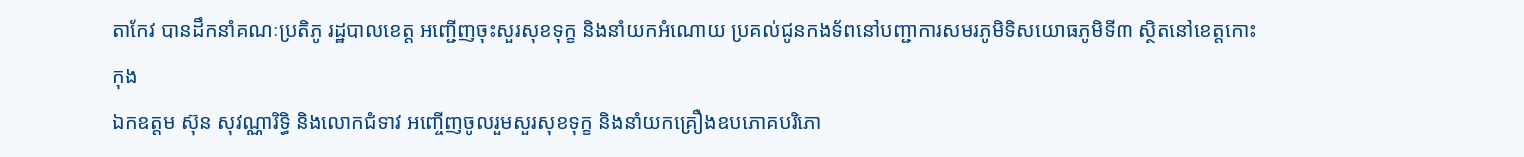តាកែវ បានដឹកនាំគណៈប្រតិភូ រដ្ឋបាលខេត្ត អញ្ជើញចុះសួរសុខទុក្ខ និងនាំយកអំណោយ ប្រគល់ជូនកងទ័ពនៅបញ្ជាការសមរភូមិទិសយោធភូមិទី៣ ស្ថិតនៅខេត្តកោះកុង
ឯកឧត្តម ស៊ុន សុវណ្ណារិទ្ធិ និងលោកជំទាវ អញ្ចើញចូលរួមសួរសុខទុក្ខ និងនាំយកគ្រឿងឧបភោគបរិភោ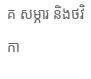គ សម្ភារ និងថវិកា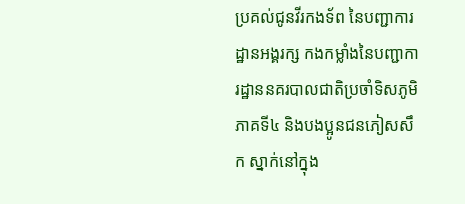ប្រគល់ជូនវីរកងទ័ព នៃបញ្ជាការដ្ឋានអង្គរក្ស កងកម្លាំងនៃបញ្ជាការដ្ឋាននគរបាលជាតិប្រចាំទិសភូមិភាគទី៤ និងបងប្អូនជនភៀសសឹក ស្នាក់នៅក្នុង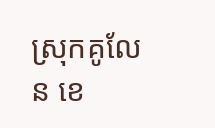ស្រុកគូលែន ខេ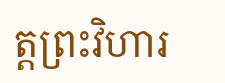ត្តព្រះវិហារ